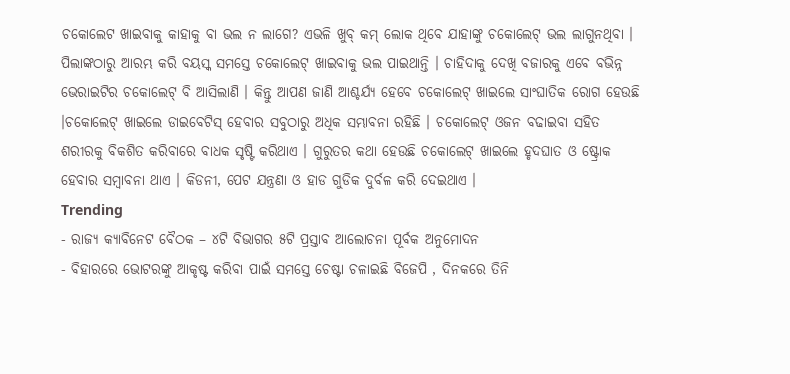ଚକୋଲେଟ ଖାଇବାକୁ କାହାକୁ ବା ଭଲ ନ ଲାଗେ? ଏଭଳି ଖୁବ୍ କମ୍ ଲୋକ ଥିବେ ଯାହାଙ୍କୁ ଚକୋଲେଟ୍ ଭଲ ଲାଗୁନଥିବା । ପିଲାଙ୍କଠାରୁ ଆରମ୍ଭ କରି ବୟସ୍କ ସମସ୍ତେ ଚକୋଲେଟ୍ ଖାଇବାକୁ ଭଲ ପାଇଥାନ୍ତି । ଚାହିଦାକୁ ଦେଖି ବଜାରକୁ ଏବେ ବଭିନ୍ନ ଭେରାଇଟିର ଚକୋଲେଟ୍ ବି ଆସିଲାଣି । କିନ୍ତୁ ଆପଣ ଜାଣି ଆଶ୍ଚର୍ଯ୍ୟ ହେବେ ଚକୋଲେଟ୍ ଖାଇଲେ ସାଂଘାତିକ ରୋଗ ହେଉଛି ।ଚକୋଲେଟ୍ ଖାଇଲେ ଡାଇବେଟିସ୍ ହେବାର ସବୁଠାରୁ ଅଧିକ ସମ୍ଭାବନା ରହିଛି । ଚକୋଲେଟ୍ ଓଜନ ବଢାଇବା ସହିତ ଶରୀରକୁ ବିକଶିତ କରିବାରେ ବାଧକ ସୃଷ୍ଟି କରିଥାଏ । ଗୁରୁତର କଥା ହେଉଛି ଚକୋଲେଟ୍ ଖାଇଲେ ହୃଦଘାତ ଓ ଷ୍ଟ୍ରୋକ ହେବାର ସମ୍ବାବନା ଥାଏ । କିଡନୀ, ପେଟ ଯନ୍ତ୍ରଣା ଓ ହାଡ ଗୁଡିକ ଦୁର୍ବଳ କରି ଦେଇଥାଏ ।
Trending
- ରାଜ୍ୟ କ୍ୟାବିନେଟ ବୈଠକ – ୪ଟି ବିଭାଗର ୫ଟି ପ୍ରସ୍ତାବ ଆଲୋଚନା ପୂର୍ବକ ଅନୁମୋଦନ
- ବିହାରରେ ଭୋଟରଙ୍କୁ ଆକୃଷ୍ଟ କରିବା ପାଇଁ ସମସ୍ତେ ଚେଷ୍ଟା ଚଳାଇଛି ବିଜେପି , ଦିନକରେ ତିନି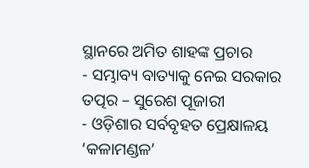ସ୍ଥାନରେ ଅମିତ ଶାହଙ୍କ ପ୍ରଚାର
- ସମ୍ଭାବ୍ୟ ବାତ୍ୟାକୁ ନେଇ ସରକାର ତତ୍ପର – ସୁରେଶ ପୂଜାରୀ
- ଓଡ଼ିଶାର ସର୍ବବୃହତ ପ୍ରେକ୍ଷାଳୟ ‘କଳାମଣ୍ଡଳ’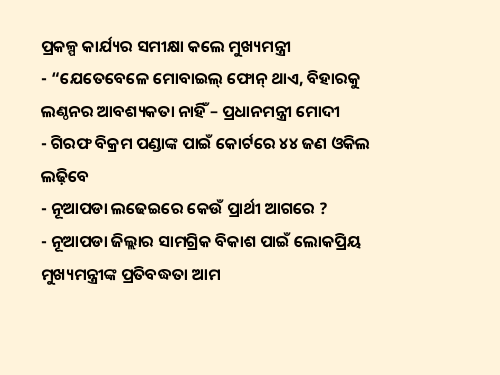ପ୍ରକଳ୍ପ କାର୍ଯ୍ୟର ସମୀକ୍ଷା କଲେ ମୁଖ୍ୟମନ୍ତ୍ରୀ
- “ଯେତେବେଳେ ମୋବାଇଲ୍ ଫୋନ୍ ଥାଏ, ବିହାରକୁ ଲଣ୍ଠନର ଆବଶ୍ୟକତା ନାହିଁ – ପ୍ରଧାନମନ୍ତ୍ରୀ ମୋଦୀ
- ଗିରଫ ବିକ୍ରମ ପଣ୍ଡାଙ୍କ ପାଇଁ କୋର୍ଟରେ ୪୪ ଜଣ ଓକିଲ ଲଢ଼ିବେ
- ନୂଆପଡା ଲଢେଇରେ କେଉଁ ପ୍ରାର୍ଥୀ ଆଗରେ ?
- ନୂଆପଡା ଜିଲ୍ଲାର ସାମଗ୍ରିକ ବିକାଶ ପାଇଁ ଲୋକପ୍ରିୟ ମୁଖ୍ୟମନ୍ତ୍ରୀଙ୍କ ପ୍ରତିବଦ୍ଧତା ଆମ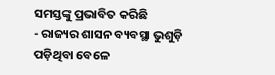ସମସ୍ତଙ୍କୁ ପ୍ରଭାବିତ କରିଛି
- ରାଜ୍ୟର ଶାସନ ବ୍ୟବସ୍ଥା ଭୁଶୁଡ଼ି ପଡ଼ିଥିବା ବେଳେ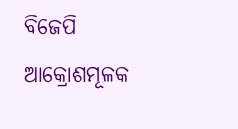ବିଜେପି ଆକ୍ରୋଶମୂଳକ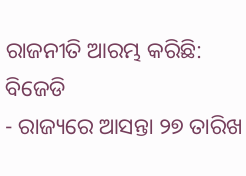ରାଜନୀତି ଆରମ୍ଭ କରିଛି: ବିଜେଡି
- ରାଜ୍ୟରେ ଆସନ୍ତା ୨୭ ତାରିଖ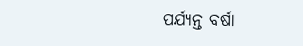ପର୍ଯ୍ୟନ୍ତ ବର୍ଷା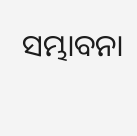ସମ୍ଭାବନା